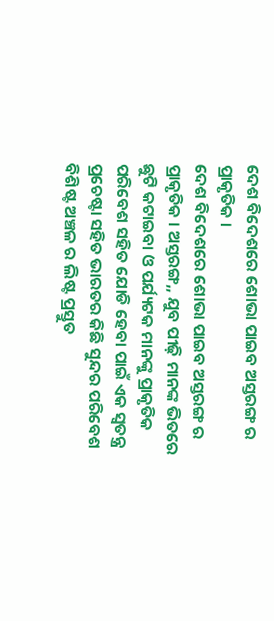ଦେଶ ବିଦେଶରେ ଶୋଭା ପାଇବ ଅସ୍ତରଙ୍ଗ ର ପ୍ରାକୃତିକ ।
ଦେଶ ବିଦେଶରେ ଶୋଭା ପାଇବ ଅସ୍ତରଙ୍ଗ ର ପ୍ରାକୃତିକ । ଅସ୍ତରଙ୍ଗ,, ଯୁବ ପୀଢ଼ି ମାନଙ୍କ ଭିତରେ ଛୁଟି କଟାଇବା ଓ ପର୍ଯ୍ୟଟକ ମାନଙ୍କୁ ପ୍ରାକୃତିକ ପରିବେଶ ସହିତ ଯୋଡି ହେବା ପାଇଁ ଏକ ସ୍ବତନ୍ତ୍ର ପ୍ରଚେଷ୍ଟା ସହିତ ଭାରତର କିଛି ସୁନ୍ଦର ପରିବେଶ ବିଶିଷ୍ଟ ଅଞ୍ଚଳ ର ଲିଷ୍ଟ ପ୍ରସ୍ତୁତ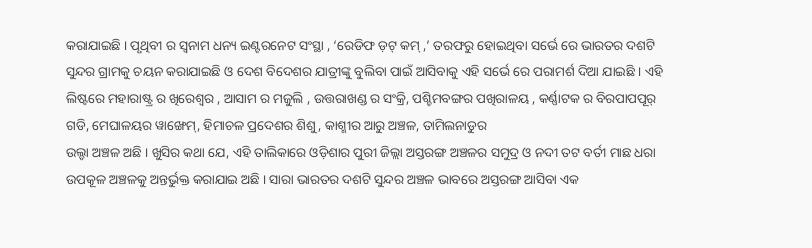କରାଯାଇଛି । ପୃଥିବୀ ର ସ୍ୱନାମ ଧନ୍ୟ ଇଣ୍ଟରନେଟ ସଂସ୍ଥା , ‘ରେଡିଫ ଡ଼ଟ୍ କମ୍ ,’ ତରଫରୁ ହୋଇଥିବା ସର୍ଭେ ରେ ଭାରତର ଦଶଟି ସୁନ୍ଦର ଗ୍ରାମକୁ ଚୟନ କରାଯାଇଛି ଓ ଦେଶ ବିଦେଶର ଯାତ୍ରୀଙ୍କୁ ବୁଲିବା ପାଇଁ ଆସିବାକୁ ଏହି ସର୍ଭେ ରେ ପରାମର୍ଶ ଦିଆ ଯାଇଛି । ଏହି ଲିଷ୍ଟରେ ମହାରାଷ୍ଟ୍ର ର ଖିରେଶ୍ୱର , ଆସାମ ର ମଜୁଲି , ଉତ୍ତରାଖଣ୍ଡ ର ସଂକ୍ରି, ପଶ୍ଚିମବଙ୍ଗର ପଖିରାଳୟ , କର୍ଣ୍ଣାଟକ ର ବିରପାପପୂର୍ ଗଡି, ମେଘାଳୟର ୱାଙ୍ଖେମ୍, ହିମାଚଳ ପ୍ରଦେଶର ଶିଶୁ, କାଶ୍ମୀର ଆରୁ ଅଞ୍ଚଳ, ତାମିଲନାଡୁର
ଉଲ୍ଡା ଅଞ୍ଚଳ ଅଛି । ଖୁସିର କଥା ଯେ, ଏହି ତାଲିକାରେ ଓଡ଼ିଶାର ପୁରୀ ଜିଲ୍ଲା ଅସ୍ତରଙ୍ଗ ଅଞ୍ଚଳର ସମୁଦ୍ର ଓ ନଦୀ ତଟ ବର୍ତୀ ମାଛ ଧରା ଉପକୂଳ ଅଞ୍ଚଳକୁ ଅନ୍ତର୍ଭୁକ୍ତ କରାଯାଇ ଅଛି । ସାରା ଭାରତର ଦଶଟି ସୁନ୍ଦର ଅଞ୍ଚଳ ଭାବରେ ଅସ୍ତରଙ୍ଗ ଆସିବା ଏକ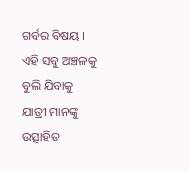ଗର୍ବର ବିଷୟ । ଏହି ସବୁ ଅଞ୍ଚଳକୁ ବୁଲି ଯିବାକୁ ଯାତ୍ରୀ ମାନଙ୍କୁ ଉତ୍ସାହିତ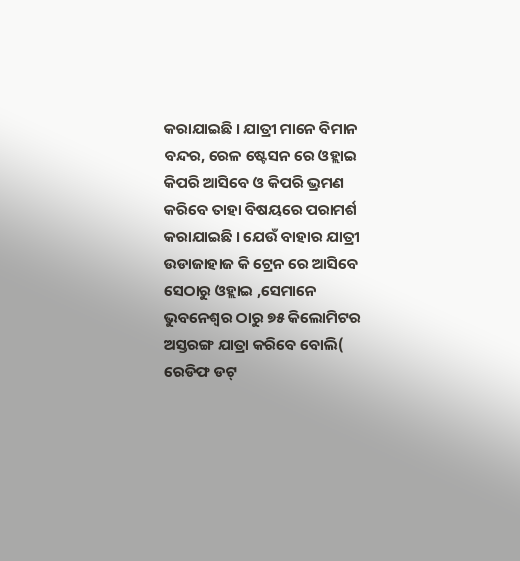କରାଯାଇଛି । ଯାତ୍ରୀ ମାନେ ବିମାନ ବନ୍ଦର, ରେଳ ଷ୍ଟେସନ ରେ ଓହ୍ଲାଇ କିପରି ଆସିବେ ଓ କିପରି ଭ୍ରମଣ କରିବେ ତାହା ବିଷୟରେ ପରାମର୍ଶ କରାଯାଇଛି । ଯେଉଁ ବାହାର ଯାତ୍ରୀ ଉଡାଜାହାଜ କି ଟ୍ରେନ ରେ ଆସିବେ ସେଠାରୁ ଓହ୍ଲାଇ ,ସେମାନେ ଭୁବନେଶ୍ୱର ଠାରୁ ୭୫ କିଲୋମିଟର ଅସ୍ତରଙ୍ଗ ଯାତ୍ରା କରିବେ ବୋଲି( ରେଡିଫ ଡଟ୍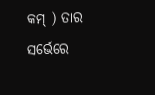କମ୍ ) ତାର ସର୍ଭେରେ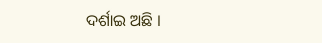ଦର୍ଶାଇ ଅଛି ।